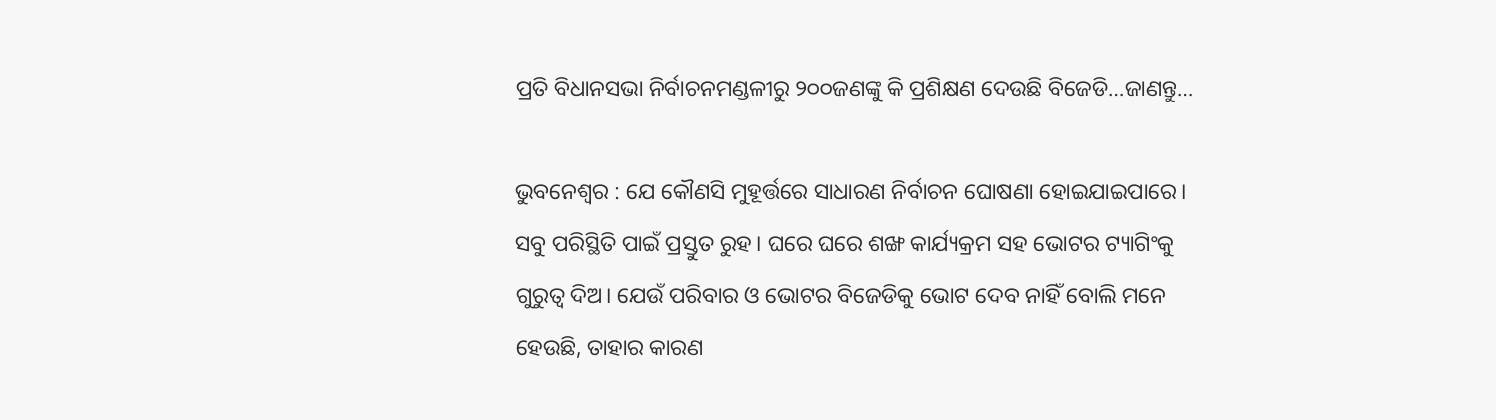ପ୍ରତି ବିଧାନସଭା ନିର୍ବାଚନମଣ୍ଡଳୀରୁ ୨୦୦ଜଣଙ୍କୁ କି ପ୍ରଶିକ୍ଷଣ ଦେଉଛି ବିଜେଡି…ଜାଣନ୍ତୁ…

ଭୁବନେଶ୍ୱର : ଯେ କୌଣସି ମୁହୂର୍ତ୍ତରେ ସାଧାରଣ ନିର୍ବାଚନ ଘୋଷଣା ହୋଇଯାଇପାରେ। ସବୁ ପରିସ୍ଥିତି ପାଇଁ ପ୍ରସ୍ତୁତ ରୁହ। ଘରେ ଘରେ ଶଙ୍ଖ କାର୍ଯ୍ୟକ୍ରମ ସହ ଭୋଟର ଟ୍ୟାଗିଂକୁ ଗୁରୁତ୍ୱ ଦିଅ। ଯେଉଁ ପରିବାର ଓ ଭୋଟର ବିଜେଡିକୁ ଭୋଟ ଦେବ ନାହିଁ ବୋଲି ମନେ ହେଉଛି, ତାହାର କାରଣ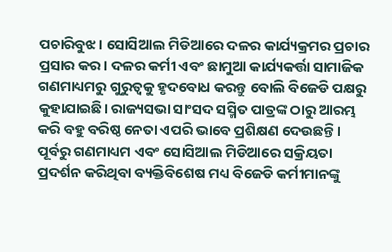ପଚାରିବୁଝ। ସୋସିଆଲ ମିଡିଆରେ ଦଳର କାର୍ଯ୍ୟକ୍ରମର ପ୍ରଚାର ପ୍ରସାର କର। ଦଳର କର୍ମୀ ଏବଂ ଛାମୁଆ କାର୍ଯ୍ୟକର୍ତ୍ତା ସାମାଜିକ ଗଣମାଧ୍ୟମରୁ ଗୁରୁତ୍ୱକୁ ହୃଦବୋଧ କରନ୍ତୁ ବୋଲି ବିଜେଡି ପକ୍ଷରୁ କୁହାଯାଇଛି। ରାଜ୍ୟସଭା ସାଂସଦ ସସ୍ମିତ ପାତ୍ରଙ୍କ ଠାରୁ ଆରମ୍ଭ କରି ବହୁ ବରିଷ୍ଠ ନେତା ଏପରି ଭାବେ ପ୍ରଶିକ୍ଷଣ ଦେଉଛନ୍ତି। ପୂର୍ବରୁ ଗଣମାଧ୍ୟମ ଏବଂ ସୋସିଆଲ ମିଡିଆରେ ସକ୍ରିୟତା ପ୍ରଦର୍ଶନ କରିଥିବା ବ୍ୟକ୍ତିବିଶେଷ ମଧ୍ୟ ବିଜେଡି କର୍ମୀମାନଙ୍କୁ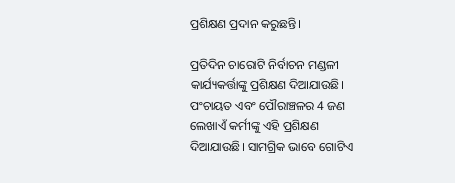ପ୍ରଶିକ୍ଷଣ ପ୍ରଦାନ କରୁଛନ୍ତି।

ପ୍ରତିଦିନ ଚାରୋଟି ନିର୍ବାଚନ ମଣ୍ଡଳୀ କାର୍ଯ୍ୟକର୍ତ୍ତାଙ୍କୁ ପ୍ରଶିକ୍ଷଣ ଦିଆଯାଉଛି। ପଂଚାୟତ ଏବଂ ପୌରାଞ୍ଚଳର 4 ଜଣ ଲେଖାଏଁ କର୍ମୀଙ୍କୁ ଏହି ପ୍ରଶିକ୍ଷଣ ଦିଆଯାଉଛି। ସାମଗ୍ରିକ ଭାବେ ଗୋଟିଏ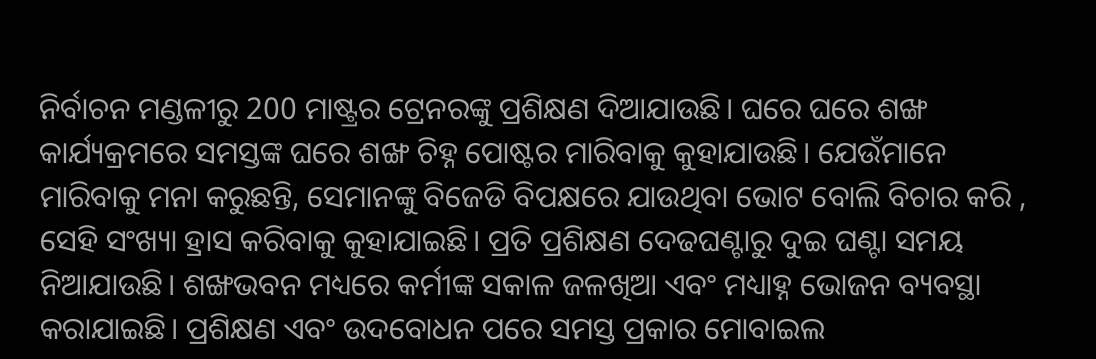ନିର୍ବାଚନ ମଣ୍ଡଳୀରୁ 200 ମାଷ୍ଟ୍ରର ଟ୍ରେନରଙ୍କୁ ପ୍ରଶିକ୍ଷଣ ଦିଆଯାଉଛି। ଘରେ ଘରେ ଶଙ୍ଖ କାର୍ଯ୍ୟକ୍ରମରେ ସମସ୍ତଙ୍କ ଘରେ ଶଙ୍ଖ ଚିହ୍ନ ପୋଷ୍ଟର ମାରିବାକୁ କୁହାଯାଉଛି। ଯେଉଁମାନେ ମାରିବାକୁ ମନା କରୁଛନ୍ତି, ସେମାନଙ୍କୁ ବିଜେଡି ବିପକ୍ଷରେ ଯାଉଥିବା ଭୋଟ ବୋଲି ବିଚାର କରି , ସେହି ସଂଖ୍ୟା ହ୍ରାସ କରିବାକୁ କୁହାଯାଇଛି। ପ୍ରତି ପ୍ରଶିକ୍ଷଣ ଦେଢଘଣ୍ଟାରୁ ଦୁଇ ଘଣ୍ଟା ସମୟ ନିଆଯାଉଛି। ଶଙ୍ଖଭବନ ମଧ୍ୟରେ କର୍ମୀଙ୍କ ସକାଳ ଜଳଖିଆ ଏବଂ ମଧ୍ୟାହ୍ନ ଭୋଜନ ବ୍ୟବସ୍ଥା କରାଯାଇଛି। ପ୍ରଶିକ୍ଷଣ ଏବଂ ଉଦବୋଧନ ପରେ ସମସ୍ତ ପ୍ରକାର ମୋବାଇଲ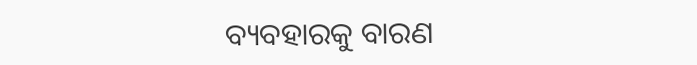ବ୍ୟବହାରକୁ ବାରଣ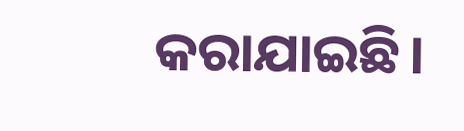କରାଯାଇଛି।